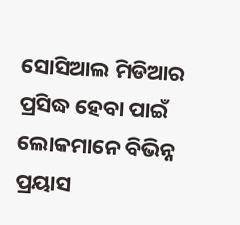ସୋସିଆଲ ମିଡିଆର ପ୍ରସିଦ୍ଧ ହେବା ପାଇଁ ଲୋକମାନେ ବିଭିନ୍ନ ପ୍ରୟାସ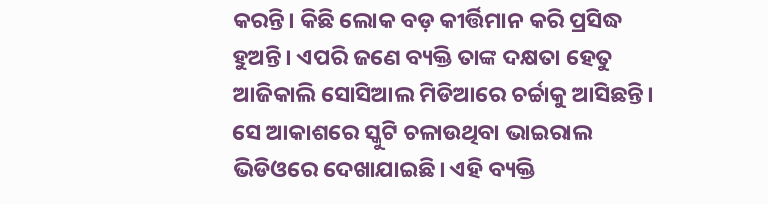କରନ୍ତି। କିଛି ଲୋକ ବଡ଼ କୀର୍ତ୍ତିମାନ କରି ପ୍ରସିଦ୍ଧ ହୁଅନ୍ତି। ଏପରି ଜଣେ ବ୍ୟକ୍ତି ତାଙ୍କ ଦକ୍ଷତା ହେତୁ ଆଜିକାଲି ସୋସିଆଲ ମିଡିଆରେ ଚର୍ଚ୍ଚାକୁ ଆସିଛନ୍ତି। ସେ ଆକାଶରେ ସ୍କୁଟି ଚଳାଉଥିବା ଭାଇରାଲ ଭିଡିଓରେ ଦେଖାଯାଇଛି। ଏହି ବ୍ୟକ୍ତି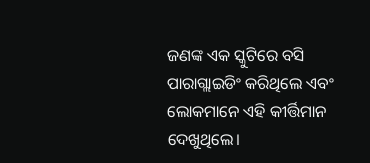ଜଣଙ୍କ ଏକ ସ୍କୁଟିରେ ବସି ପାରାଗ୍ଲାଇଡିଂ କରିଥିଲେ ଏବଂ ଲୋକମାନେ ଏହି କୀର୍ତ୍ତିମାନ ଦେଖୁଥିଲେ।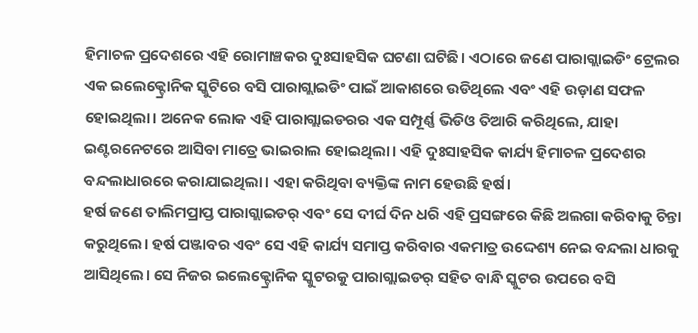ହିମାଚଳ ପ୍ରଦେଶରେ ଏହି ରୋମାଞ୍ଚକର ଦୁଃସାହସିକ ଘଟଣା ଘଟିଛି। ଏଠାରେ ଜଣେ ପାରାଗ୍ଲାଇଡିଂ ଟ୍ରେଲର ଏକ ଇଲେକ୍ଟ୍ରୋନିକ ସ୍କୁଟିରେ ବସି ପାରାଗ୍ଲାଇଡିଂ ପାଇଁ ଆକାଶରେ ଉଡିଥିଲେ ଏବଂ ଏହି ଉଡ଼ାଣ ସଫଳ ହୋଇଥିଲା। ଅନେକ ଲୋକ ଏହି ପାରାଗ୍ଲାଇଡରର ଏକ ସମ୍ପୂର୍ଣ୍ଣ ଭିଡିଓ ତିଆରି କରିଥିଲେ, ଯାହା ଇଣ୍ଟରନେଟରେ ଆସିବା ମାତ୍ରେ ଭାଇରାଲ ହୋଇଥିଲା। ଏହି ଦୁଃସାହସିକ କାର୍ଯ୍ୟ ହିମାଚଳ ପ୍ରଦେଶର ବନ୍ଦଲାଧାରରେ କରାଯାଇଥିଲା। ଏହା କରିଥିବା ବ୍ୟକ୍ତିଙ୍କ ନାମ ହେଉଛି ହର୍ଷ।
ହର୍ଷ ଜଣେ ତାଲିମପ୍ରାପ୍ତ ପାରାଗ୍ଲାଇଡର୍ ଏବଂ ସେ ଦୀର୍ଘ ଦିନ ଧରି ଏହି ପ୍ରସଙ୍ଗରେ କିଛି ଅଲଗା କରିବାକୁ ଚିନ୍ତା କରୁଥିଲେ। ହର୍ଷ ପଞ୍ଜାବର ଏବଂ ସେ ଏହି କାର୍ଯ୍ୟ ସମାପ୍ତ କରିବାର ଏକମାତ୍ର ଉଦ୍ଦେଶ୍ୟ ନେଇ ବନ୍ଦଲା ଧାରକୁ ଆସିଥିଲେ। ସେ ନିଜର ଇଲେକ୍ଟ୍ରୋନିକ ସ୍କୁଟରକୁ ପାରାଗ୍ଲାଇଡର୍ ସହିତ ବାନ୍ଧି ସ୍କୁଟର ଉପରେ ବସି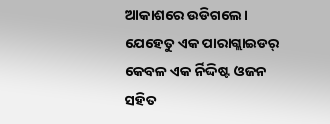ଆକାଶରେ ଉଡିଗଲେ। ଯେହେତୁ ଏକ ପାରାଗ୍ଲାଇଡର୍ କେବଳ ଏକ ର୍ନିଦ୍ଦିଷ୍ଟ ଓଜନ ସହିତ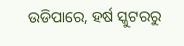ଉଡିପାରେ, ହର୍ଷ ସ୍କୁଟରରୁ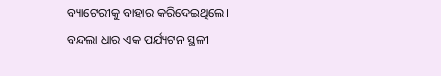ବ୍ୟାଟେରୀକୁ ବାହାର କରିଦେଇଥିଲେ। ବନ୍ଦଲା ଧାର ଏକ ପର୍ଯ୍ୟଟନ ସ୍ଥଳୀ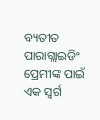ବ୍ୟତୀତ ପାରାଗ୍ଲାଇଡିଂ ପ୍ରେମୀଙ୍କ ପାଇଁ ଏକ ସ୍ବର୍ଗ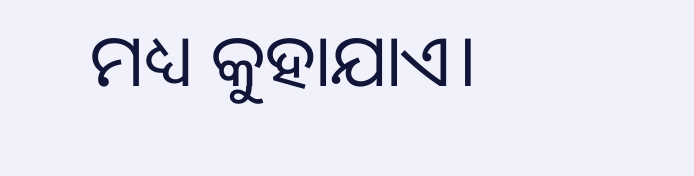ମଧ୍ୟ କୁହାଯାଏ।